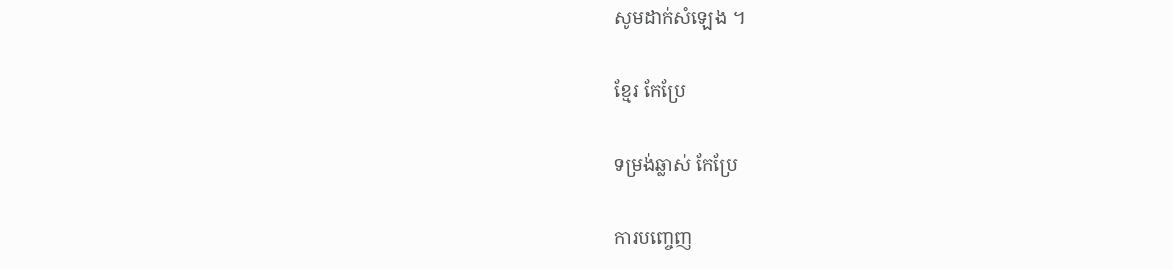សូមដាក់សំឡេង ។

ខ្មែរ កែប្រែ

ទម្រង់ឆ្លាស់ កែប្រែ

ការបញ្ចេញ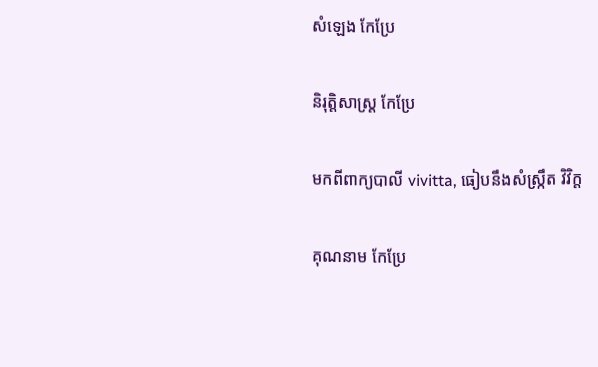សំឡេង កែប្រែ

និរុត្តិសាស្ត្រ កែប្រែ

មកពីពាក្យបាលី vivitta, ធៀបនឹងសំស្ក្រឹត វិវិក្ត

គុណនាម កែប្រែ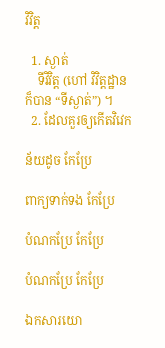វិវិត្ត

  1. ស្ងាត់
    ទីវិវិត្ត (ហៅ វិវិត្តដ្ឋាន ក៏បាន “ទីស្ងាត់”) ។
  2. ដែលគួរឲ្យកើតវិវេក

ន័យដូច កែប្រែ

ពាក្យទាក់ទង កែប្រែ

បំណកប្រែ កែប្រែ

បំណកប្រែ កែប្រែ

ឯកសារយោ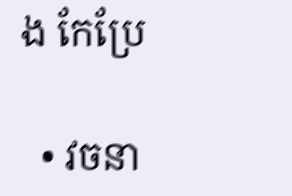ង កែប្រែ

  • វចនា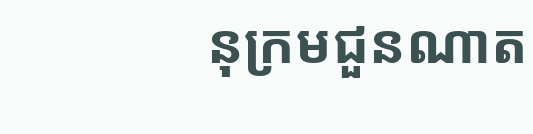នុក្រមជួនណាត